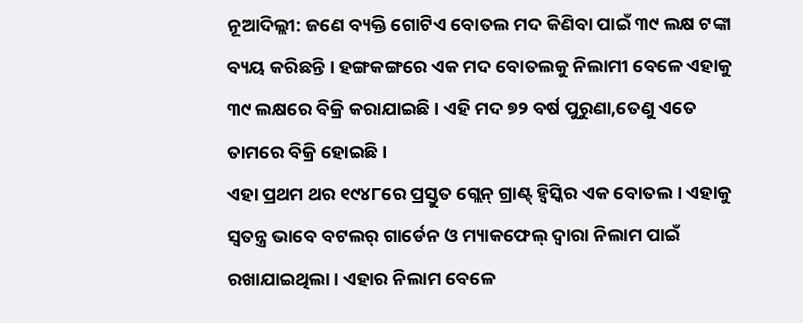ନୂଆଦିଲ୍ଲୀ: ଜଣେ ବ୍ୟକ୍ତି ଗୋଟିଏ ବୋତଲ ମଦ କିଣିବା ପାଇଁ ୩୯ ଲକ୍ଷ ଟଙ୍କା ବ୍ୟୟ କରିଛନ୍ତି । ହଙ୍ଗକଙ୍ଗରେ ଏକ ମଦ ବୋତଲକୁ ନିଲାମୀ ବେଳେ ଏହାକୁ ୩୯ ଲକ୍ଷରେ ବିକ୍ରି କରାଯାଇଛି । ଏହି ମଦ ୭୨ ବର୍ଷ ପୁରୁଣା,ତେଣୁ ଏତେ ତାମରେ ବିକ୍ରି ହୋଇଛି ।
ଏହା ପ୍ରଥମ ଥର ୧୯୪୮ରେ ପ୍ରସ୍ତୁତ ଗ୍ଲେନ୍ ଗ୍ରାଣ୍ଟ୍ ହ୍ୱିସ୍କିର ଏକ ବୋତଲ । ଏହାକୁ ସ୍ୱତନ୍ତ୍ର ଭାବେ ବଟଲର୍ ଗାର୍ଡେନ ଓ ମ୍ୟାକଫେଲ୍ ଦ୍ୱାରା ନିଲାମ ପାଇଁ ରଖାଯାଇଥିଲା । ଏହାର ନିଲାମ ବେଳେ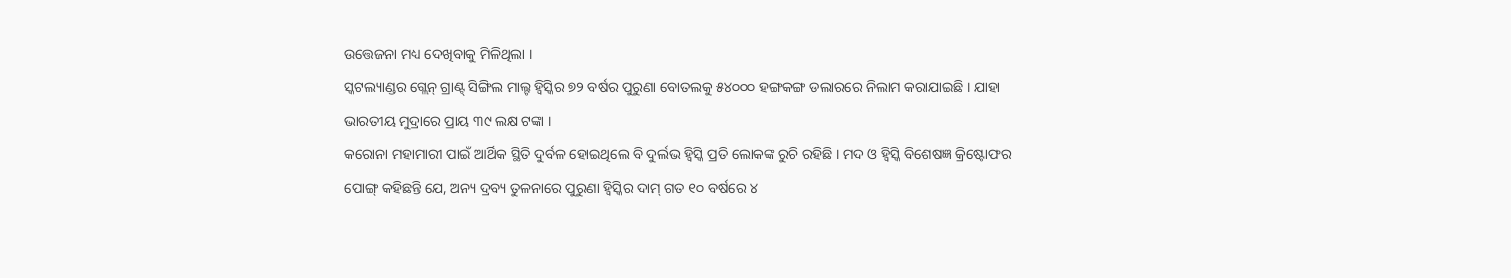ଉତ୍ତେଜନା ମଧ୍ୟ ଦେଖିବାକୁ ମିଳିଥିଲା ।
ସ୍କଟଲ୍ୟାଣ୍ଡର ଗ୍ଲେନ୍ ଗ୍ରାଣ୍ଟ୍ ସିଙ୍ଗିଲ ମାଲ୍ଟ ହ୍ୱିସ୍କିର ୭୨ ବର୍ଷର ପୁରୁଣା ବୋତଲକୁ ୫୪୦୦୦ ହଙ୍ଗକଙ୍ଗ ଡଲାରରେ ନିଲାମ କରାଯାଇଛି । ଯାହା ଭାରତୀୟ ମୁଦ୍ରାରେ ପ୍ରାୟ ୩୯ ଲକ୍ଷ ଟଙ୍କା ।
କରୋନା ମହାମାରୀ ପାଇଁ ଆର୍ଥିକ ସ୍ଥିତି ଦୁର୍ବଳ ହୋଇଥିଲେ ବି ଦୁର୍ଲଭ ହ୍ୱିସ୍କି ପ୍ରତି ଲୋକଙ୍କ ରୁଚି ରହିଛି । ମଦ ଓ ହ୍ୱିସ୍କି ବିଶେଷଜ୍ଞ କ୍ରିଷ୍ଟୋଫର ପୋଙ୍ଗ୍ କହିଛନ୍ତି ଯେ, ଅନ୍ୟ ଦ୍ରବ୍ୟ ତୁଳନାରେ ପୁରୁଣା ହ୍ୱିସ୍କିର ଦାମ୍ ଗତ ୧୦ ବର୍ଷରେ ୪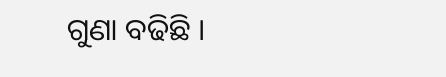ଗୁଣା ବଢିଛି ।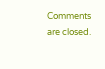Comments are closed.